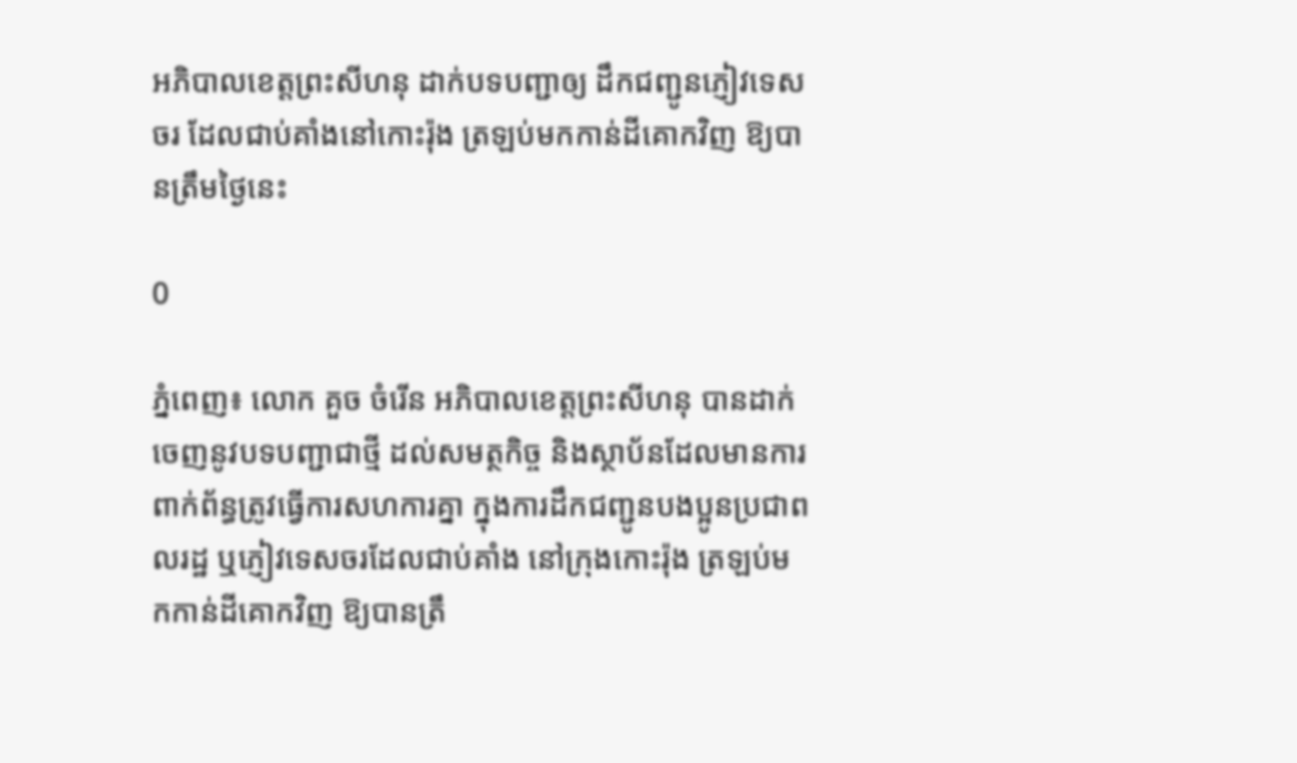អភិបាលខេត្តព្រះសីហនុ ដាក់បទបញ្ជាឲ្យ ដឹកជញ្ជូនភ្ញៀវទេសចរ ដែលជាប់គាំងនៅកោះរ៉ុង ត្រឡប់មកកាន់ដីគោកវិញ ឱ្យបានត្រឹមថ្ងៃនេះ

0

ភ្នំពេញ៖ លោក គួច ចំរើន អភិបាលខេត្តព្រះសីហនុ បានដាក់ចេញនូវបទបញ្ជាជាថ្មី ដល់សមត្ថកិច្ច និងស្ថាប័នដែលមានការ ពាក់ព័ន្ធត្រូវធ្វើការសហការគ្នា ក្នុងការដឹកជញ្ជូនបងប្អូនប្រជាពលរដ្ឋ ឬភ្ញៀវទេសចរដែលជាប់គាំង នៅក្រុងកោះរ៉ុង ត្រឡប់មកកាន់ដីគោកវិញ ឱ្យបានត្រឹ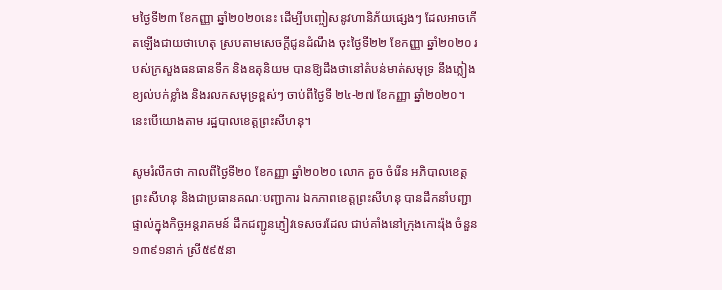មថ្ងៃទី២៣ ខែកញ្ញា ឆ្នាំ២០២០នេះ ដើម្បីបញ្ចៀសនូវហានិភ័យផ្សេងៗ ដែលអាចកើតឡើងជាយថាហេតុ ស្របតាមសេចក្តីជូនដំណឹង ចុះថ្ងៃទី២២ ខែកញ្ញា ឆ្នាំ២០២០ របស់ក្រសួងធនធានទឹក និងឧតុនិយម បានឱ្យដឹងថានៅតំបន់មាត់សមុទ្រ នឹងភ្លៀងខ្យល់បក់ខ្លាំង និងរលកសមុទ្រខ្ពស់ៗ ចាប់ពីថ្ងៃទី ២៤-២៧ ខែកញ្ញា ឆ្នាំ២០២០។ នេះបើយោងតាម រដ្ឋបាលខេត្តព្រះសីហនុ។

សូមរំលឹកថា កាលពីថ្ងៃទី២០ ខែកញ្ញា ឆ្នាំ២០២០ លោក គួច ចំរើន អភិបាលខេត្តព្រះសីហនុ និងជាប្រធានគណៈបញ្ជាការ ឯកភាពខេត្តព្រះសីហនុ បានដឹកនាំបញ្ជាផ្ទាល់ក្នុងកិច្ចអន្តរាគមន៍ ដឹកជញ្ជូនភ្ញៀវទេសចរដែល ជាប់គាំងនៅក្រុងកោះរ៉ុង ចំនួន១៣៩១នាក់ ស្រី៥៩៥នា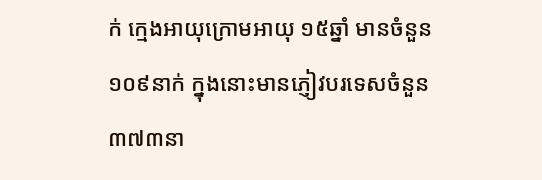ក់ ក្មេងអាយុក្រោមអាយុ ១៥ឆ្នាំ មានចំនួន ១០៩នាក់ ក្នុងនោះមានភ្ញៀវបរទេសចំនួន ៣៧៣នា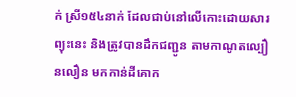ក់ ស្រី១៥៤នាក់ ដែលជាប់នៅលើកោះដោយសារព្យុះនេះ និងត្រូវបានដឹកជញ្ជូន តាមកាណូតល្បឿនលឿន មកកាន់ដីគោក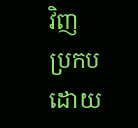វិញ ប្រកបដោយ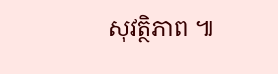សុវត្ថិភាព ៕